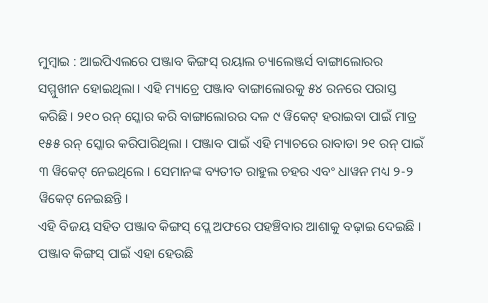ମୁମ୍ବାଇ : ଆଇପିଏଲରେ ପଞ୍ଜାବ କିଙ୍ଗସ୍ ରୟାଲ ଚ୍ୟାଲେଞ୍ଜର୍ସ ବାଙ୍ଗାଲୋରର ସମ୍ମୁଖୀନ ହୋଇଥିଲା। ଏହି ମ୍ୟାଚ୍ରେ ପଞ୍ଜାବ ବାଙ୍ଗାଲୋରକୁ ୫୪ ରନରେ ପରାସ୍ତ କରିଛି। ୨୧୦ ରନ୍ ସ୍କୋର କରି ବାଙ୍ଗାଲୋରର ଦଳ ୯ ୱିକେଟ୍ ହରାଇବା ପାଇଁ ମାତ୍ର ୧୫୫ ରନ୍ ସ୍କୋର କରିପାରିଥିଲା । ପଞ୍ଜାବ ପାଇଁ ଏହି ମ୍ୟାଚରେ ରାବାଡା ୨୧ ରନ୍ ପାଇଁ ୩ ୱିକେଟ୍ ନେଇଥିଲେ। ସେମାନଙ୍କ ବ୍ୟତୀତ ରାହୁଲ ଚହର ଏବଂ ଧାୱନ ମଧ୍ୟ ୨-୨ ୱିକେଟ୍ ନେଇଛନ୍ତି।
ଏହି ବିଜୟ ସହିତ ପଞ୍ଜାବ କିଙ୍ଗସ୍ ପ୍ଲେ ଅଫରେ ପହଞ୍ଚିବାର ଆଶାକୁ ବଢ଼ାଇ ଦେଇଛି । ପଞ୍ଜାବ କିଙ୍ଗସ୍ ପାଇଁ ଏହା ହେଉଛି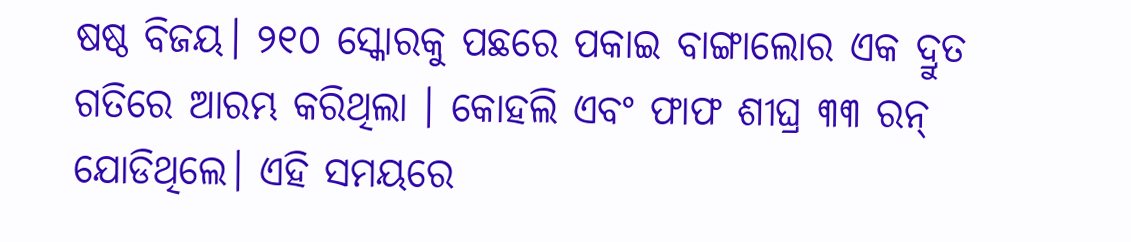ଷଷ୍ଠ ବିଜୟ। ୨୧୦ ସ୍କୋରକୁ ପଛରେ ପକାଇ ବାଙ୍ଗାଲୋର ଏକ ଦ୍ରୁତ ଗତିରେ ଆରମ୍ଭ କରିଥିଲା । କୋହଲି ଏବଂ ଫାଫ ଶୀଘ୍ର ୩୩ ରନ୍ ଯୋଡିଥିଲେ। ଏହି ସମୟରେ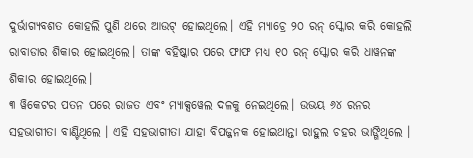ଦୁର୍ଭାଗ୍ୟବଶତ କୋହଲି ପୁଣି ଥରେ ଆଉଟ୍ ହୋଇଥିଲେ। ଏହି ମ୍ୟାଚ୍ରେ ୨୦ ରନ୍ ସ୍କୋର କରି କୋହଲି ରାବାଡାର ଶିକାର ହୋଇଥିଲେ। ତାଙ୍କ ବହିଷ୍କାର ପରେ ଫାଫ ମଧ୍ୟ ୧୦ ରନ୍ ସ୍କୋର କରି ଧାୱନଙ୍କ ଶିକାର ହୋଇଥିଲେ।
୩ ୱିକେଟର ପତନ ପରେ ରାଜତ ଏବଂ ମ୍ୟାକ୍ସୱେଲ ଦଳକୁ ନେଇଥିଲେ। ଉଭୟ ୬୪ ରନର ସହଭାଗୀତା ବାଣ୍ଟିଥିଲେ । ଏହି ସହଭାଗୀତା ଯାହା ବିପଜ୍ଜନକ ହୋଇଥାନ୍ତା ରାହୁଲ ଚହର ଭାଙ୍ଗିଥିଲେ ।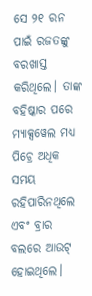ସେ ୨୧ ରନ ପାଇଁ ରଜତଙ୍କୁ ବରଖାସ୍ତ କରିଥିଲେ। ତାଙ୍କ ବହିଷ୍କାର ପରେ ମ୍ୟାକ୍ସୱେଲ ମଧ୍ୟ ପିଚ୍ରେ ଅଧିକ ସମୟ ରହିପାରିନଥିଲେ ଏବଂ ବ୍ରାର ବଲରେ ଆଉଟ୍ ହୋଇଥିଲେ।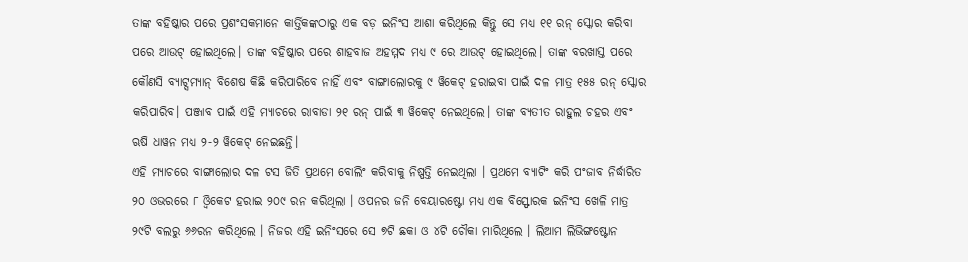ତାଙ୍କ ବହିଷ୍କାର ପରେ ପ୍ରଶଂସକମାନେ କାର୍ତ୍ତିକଙ୍କଠାରୁ ଏକ ବଡ଼ ଇନିଂସ ଆଶା କରିଥିଲେ କିନ୍ତୁ ସେ ମଧ୍ୟ ୧୧ ରନ୍ ସ୍କୋର କରିବା ପରେ ଆଉଟ୍ ହୋଇଥିଲେ। ତାଙ୍କ ବହିଷ୍କାର ପରେ ଶାହବାଜ ଅହମ୍ମଦ ମଧ୍ୟ ୯ ରେ ଆଉଟ୍ ହୋଇଥିଲେ। ତାଙ୍କ ବରଖାସ୍ତ ପରେ କୌଣସି ବ୍ୟାଟ୍ସମ୍ୟାନ୍ ବିଶେଷ କିଛି କରିପାରିବେ ନାହିଁ ଏବଂ ବାଙ୍ଗାଲୋରକୁ ୯ ୱିକେଟ୍ ହରାଇବା ପାଇଁ ଦଳ ମାତ୍ର ୧୫୫ ରନ୍ ସ୍କୋର କରିପାରିବ। ପଞ୍ଜାବ ପାଇଁ ଏହି ମ୍ୟାଚରେ ରାବାଡା ୨୧ ରନ୍ ପାଇଁ ୩ ୱିକେଟ୍ ନେଇଥିଲେ। ତାଙ୍କ ବ୍ୟତୀତ ରାହୁଲ ଚହର ଏବଂ ଋଷି ଧାୱନ ମଧ୍ୟ ୨-୨ ୱିକେଟ୍ ନେଇଛନ୍ତି।
ଏହି ମ୍ୟାଚରେ ବାଙ୍ଗାଲୋର ଦଳ ଟସ ଜିତି ପ୍ରଥମେ ବୋଲିଂ କରିବାକୁ ନିଷ୍ପତ୍ତି ନେଇଥିଲା । ପ୍ରଥମେ ବ୍ୟାଟିଂ କରି ପଂଜାବ ନିର୍ଦ୍ଧାରିତ ୨୦ ଓଭରରେ ୮ ଓ୍ବିକେଟ ହରାଇ ୨୦୯ ରନ କରିଥିଲା । ଓପନର ଜନି ବେୟାରଷ୍ଟୋ ମଧ୍ୟ ଏକ ବିସ୍ଫୋରକ ଇନିଂସ ଖେଳି ମାତ୍ର ୨୯ଟି ବଲରୁ ୬୬ରନ କରିଥିଲେ । ନିଜର ଏହି ଇନିଂସରେ ସେ ୭ଟି ଛକା ଓ ୪ଟି ଚୌକା ମାରିଥିଲେ । ଲିଆମ ଲିଭିଙ୍ଗଷ୍ଟୋନ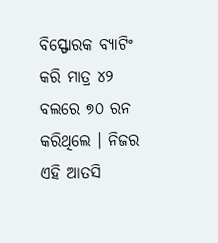ବିସ୍ଫୋରକ ବ୍ୟାଟିଂ କରି ମାତ୍ର ୪୨ ବଲରେ ୭୦ ରନ କରିଥିଲେ । ନିଜର ଏହି ଆତସି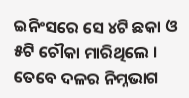ଇନିଂସରେ ସେ ୪ଟି ଛକା ଓ ୫ଟି ଚୌକା ମାରିଥିଲେ । ତେବେ ଦଳର ନିମ୍ନଭାଗ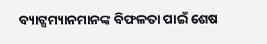ବ୍ୟାଟ୍ସମ୍ୟାନମାନଙ୍କ ବିଫଳତା ପାଇଁ ଶେଷ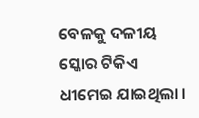ବେଳକୁ ଦଳୀୟ ସ୍କୋର ଟିକିଏ ଧୀମେଇ ଯାଇଥିଲା ।